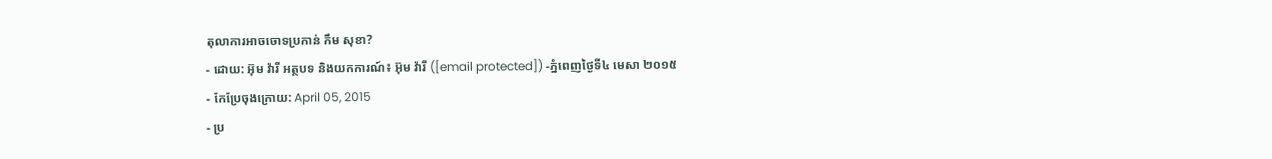តុលាការអាចចោទប្រកាន់ កឹម សុខា?
- ដោយ: អ៊ុម វ៉ារី អត្ថបទ និងយកការណ៍៖ អ៊ុម វ៉ារី ([email protected]) -ភ្នំពេញថ្ងៃទី៤ មេសា ២០១៥
- កែប្រែចុងក្រោយ: April 05, 2015
- ប្រ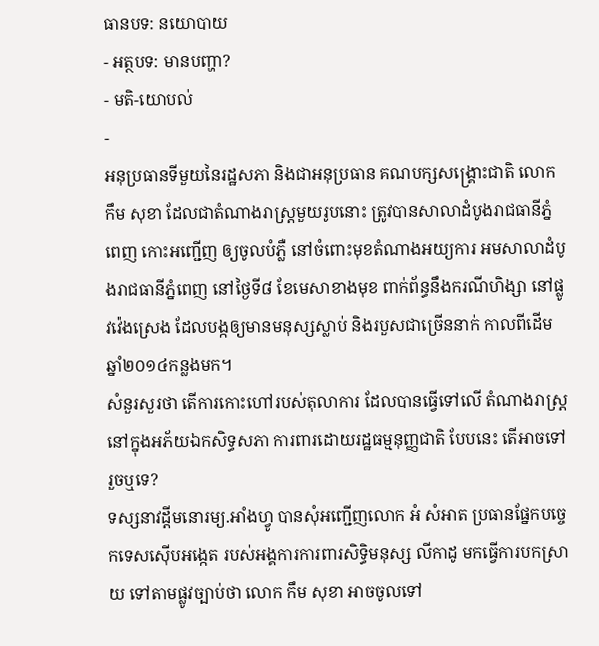ធានបទ: នយោបាយ
- អត្ថបទ: មានបញ្ហា?
- មតិ-យោបល់
-
អនុប្រធានទីមួយនៃរដ្ឋសភា និងជាអនុប្រធាន គណបក្សសង្គ្រោះជាតិ លោក កឹម សុខា ដែលជាតំណាងរាស្ត្រមួយរូបនោះ ត្រូវបានសាលាដំបូងរាជធានីភ្នំពេញ កោះអញ្ជើញ ឲ្យចូលបំភ្លឺ នៅចំពោះមុខតំណាងអយ្យការ អមសាលាដំបូងរាជធានីភ្នំពេញ នៅថ្ងៃទី៨ ខែមេសាខាងមុខ ពាក់ព័ន្ធនឹងករណីហិង្សា នៅផ្លូវវ៉េងស្រេង ដែលបង្កឲ្យមានមនុស្សស្លាប់ និងរបួសជាច្រើននាក់ កាលពីដើមឆ្នាំ២០១៤កន្លងមក។
សំនួរសួរថា តើការកោះហៅរបស់តុលាការ ដែលបានធ្វើទៅលើ តំណាងរាស្ត្រ នៅក្នុងអភ័យឯកសិទ្ធសភា ការពារដោយរដ្ឋធម្មនុញ្ញជាតិ បែបនេះ តើអាចទៅរួចឬទេ?
ទស្សនាវដ្តីមនោរម្យ.អាំងហ្វូ បានសុំអញ្ជើញលោក អំ សំអាត ប្រធានផ្នែកបច្ចេកទេសស៊ើបអង្កេត របស់អង្គការការពារសិទ្ធិមនុស្ស លីកាដូ មកធ្វើការបកស្រាយ ទៅតាមផ្លូវច្បាប់ថា លោក កឹម សុខា អាចចូលទៅ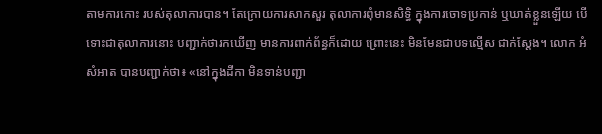តាមការកោះ របស់តុលាការបាន។ តែក្រោយការសាកសួរ តុលាការពុំមានសិទ្ធិ ក្នុងការចោទប្រកាន់ ឬឃាត់ខ្លួនឡើយ បើទោះជាតុលាការនោះ បញ្ជាក់ថារកឃើញ មានការពាក់ព័ន្ធក៏ដោយ ព្រោះនេះ មិនមែនជាបទល្មើស ជាក់ស្តែង។ លោក អំ សំអាត បានបញ្ជាក់ថា៖ «នៅក្នុងដីកា មិនទាន់បញ្ជា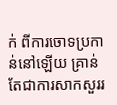ក់ ពីការចោទប្រកាន់នៅឡើយ គ្រាន់តែជាការសាកសួររ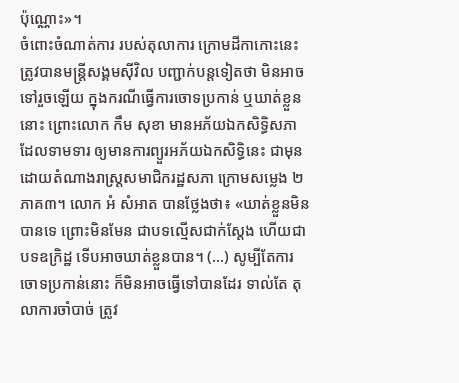ប៉ុណ្ណោះ»។
ចំពោះចំណាត់ការ របស់តុលាការ ក្រោមដីកាកោះនេះ ត្រូវបានមន្រ្តីសង្គមស៊ីវិល បញ្ជាក់បន្តទៀតថា មិនអាចទៅរួចឡើយ ក្នុងករណីធ្វើការចោទប្រកាន់ ឬឃាត់ខ្លួននោះ ព្រោះលោក កឹម សុខា មានអភ័យឯកសិទ្ធិសភា ដែលទាមទារ ឲ្យមានការព្យួរអភ័យឯកសិទ្ធិនេះ ជាមុន ដោយតំណាងរាស្រ្តសមាជិករដ្ឋសភា ក្រោមសម្លេង ២ភាគ៣។ លោក អំ សំអាត បានថ្លែងថា៖ «ឃាត់ខ្លួនមិនបានទេ ព្រោះមិនមែន ជាបទល្មើសជាក់ស្តែង ហើយជាបទឧក្រិដ្ឋ ទើបអាចឃាត់ខ្លួនបាន។ (...) សូម្បីតែការចោទប្រកាន់នោះ ក៏មិនអាចធ្វើទៅបានដែរ ទាល់តែ តុលាការចាំបាច់ ត្រូវ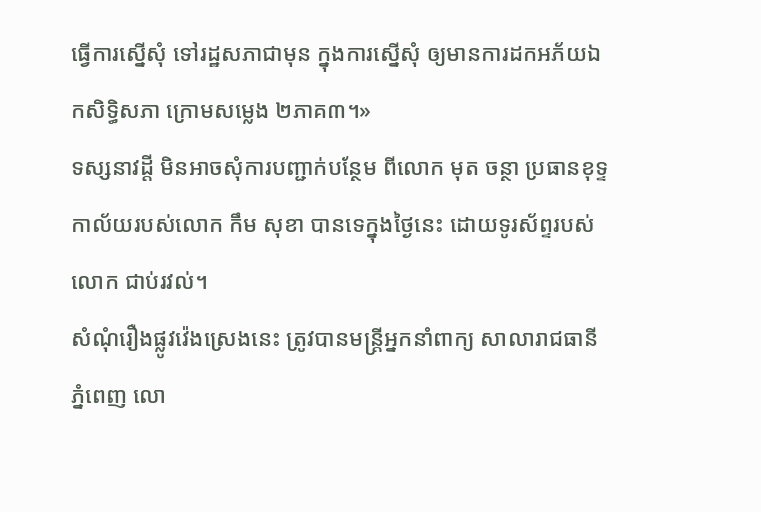ធ្វើការស្នើសុំ ទៅរដ្ឋសភាជាមុន ក្នុងការស្នើសុំ ឲ្យមានការដកអភ័យឯកសិទ្ធិសភា ក្រោមសម្លេង ២ភាគ៣។»
ទស្សនាវដ្តី មិនអាចសុំការបញ្ជាក់បន្ថែម ពីលោក មុត ចន្ថា ប្រធានខុទ្ទកាល័យរបស់លោក កឹម សុខា បានទេក្នុងថ្ងៃនេះ ដោយទូរស័ព្ទរបស់លោក ជាប់រវល់។
សំណុំរឿងផ្លូវវ៉េងស្រេងនេះ ត្រូវបានមន្ត្រីអ្នកនាំពាក្យ សាលារាជធានីភ្នំពេញ លោ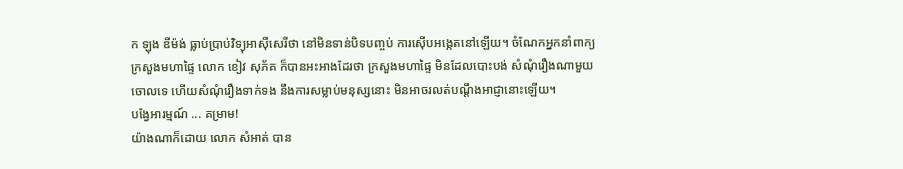ក ឡុង ឌីម៉ង់ ធ្លាប់ប្រាប់វិទ្យុអាស៊ីសេរីថា នៅមិនទាន់បិទបញ្ចប់ ការស៊ើបអង្កេតនៅឡើយ។ ចំណែកអ្នកនាំពាក្យ ក្រសួងមហាផ្ទៃ លោក ខៀវ សុភ័គ ក៏បានអះអាងដែរថា ក្រសួងមហាផ្ទៃ មិនដែលបោះបង់ សំណុំរឿងណាមួយចោលទេ ហើយសំណុំរឿងទាក់ទង នឹងការសម្លាប់មនុស្សនោះ មិនអាចរលត់បណ្ដឹងអាជ្ញានោះឡើយ។
បង្វែអារម្មណ៍ ... គម្រាម!
យ៉ាងណាក៏ដោយ លោក សំអាត់ បាន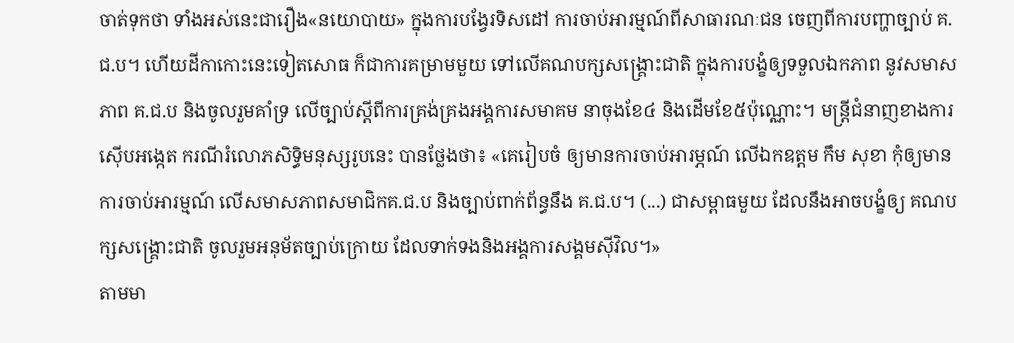ចាត់ទុកថា ទាំងអស់នេះជារឿង«នយោបាយ» ក្នុងការបង្វែរទិសដៅ ការចាប់អារម្មណ៍ពីសាធារណៈជន ចេញពីការបញ្ហាច្បាប់ គ.ជ.ប។ ហើយដីកាកោះនេះទៀតសោធ ក៏ជាការគម្រាមមួយ ទៅលើគណបក្សសង្គ្រោះជាតិ ក្នុងការបង្ខំឲ្យទទួលឯកភាព នូវសមាសភាព គ.ជ.ប និងចូលរួមគាំទ្រ លើច្បាប់ស្តីពីការគ្រង់គ្រងអង្គការសមាគម នាចុងខែ៤ និងដើមខែ៥ប៉ុណ្ណោះ។ មន្ត្រីជំនាញខាងការស៊ើបអង្កេត ករណីរំលោភសិទ្ធិមនុស្សរូបនេះ បានថ្លែងថា៖ «គេរៀបចំ ឲ្យមានការចាប់អារម្ភណ៍ លើឯកឧត្តម កឹម សុខា កុំឲ្យមានការចាប់អារម្មណ៍ លើសមាសភាពសមាជិកគ.ជ.ប និងច្បាប់ពាក់ព័ន្ធនឹង គ.ជ.ប។ (...) ជាសម្ពាធមួយ ដែលនឹងអាចបង្ខំឲ្យ គណបក្សសង្គ្រោះជាតិ ចូលរួមអនុម័តច្បាប់ក្រោយ ដែលទាក់ទងនិងអង្គការសង្គមស៊ីវិល។»
តាមមា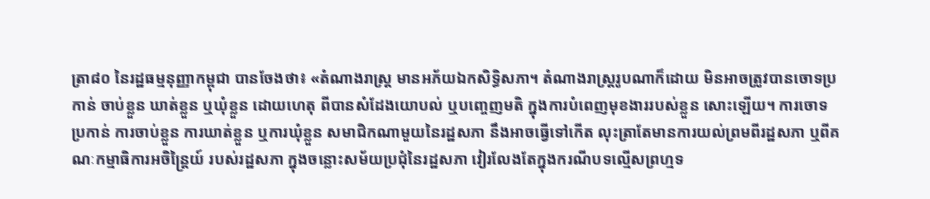ត្រា៨០ នៃរដ្ឋធម្មនុញ្ញាកម្ពុជា បានចែងថា៖ «តំណាងរាស្ត្រ មានអភ័យឯកសិទ្ធិសភា។ តំណាងរាស្ត្ររូបណាក៏ដោយ មិនអាចត្រូវបានចោទប្រកាន់ ចាប់ខ្លួន ឃាត់ខ្លួន ឬឃុំខ្លួន ដោយហេតុ ពីបានសំដែងយោបល់ ឬបញ្ចេញមតិ ក្នុងការបំពេញមុខងាររបស់ខ្លួន សោះឡើយ។ ការចោទប្រកាន់ ការចាប់ខ្លួន ការឃាត់ខ្លួន ឬការឃុំខ្លួន សមាជិកណាមួយនៃរដ្ឋសភា នឹងអាចធ្វើទៅកើត លុះត្រាតែមានការយល់ព្រមពីរដ្ឋសភា ឬពីគណៈកម្មាធិការអចិន្ត្រៃយ៍ របស់រដ្ឋសភា ក្នុងចន្លោះសម័យប្រជុំនៃរដ្ឋសភា វៀរលែងតែក្នុងករណីបទល្មើសព្រហ្មទ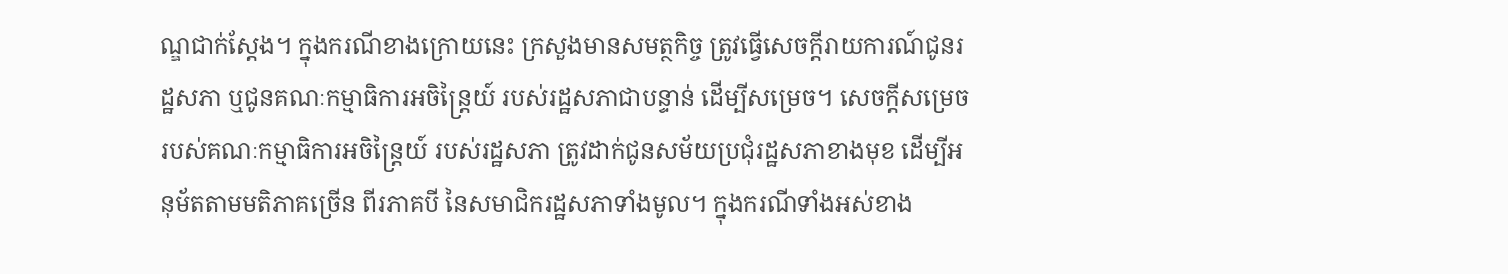ណ្ឌជាក់ស្ដែង។ ក្នុងករណីខាងក្រោយនេះ ក្រសួងមានសមត្ថកិច្ច ត្រូវធ្វើសេចក្ដីរាយការណ៍ជូនរដ្ឋសភា ឬជូនគណៈកម្មាធិការអចិន្ត្រៃយ៍ របស់រដ្ឋសភាជាបន្ទាន់ ដើម្បីសម្រេច។ សេចក្ដីសម្រេច របស់គណៈកម្មាធិការអចិន្ត្រៃយ៍ របស់រដ្ឋសភា ត្រូវដាក់ជូនសម័យប្រជុំរដ្ឋសភាខាងមុខ ដើម្បីអនុម័តតាមមតិភាគច្រើន ពីរភាគបី នៃសមាជិករដ្ឋសភាទាំងមូល។ ក្នុងករណីទាំងអស់ខាង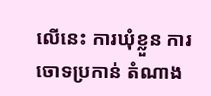លើនេះ ការឃុំខ្លួន ការចោទប្រកាន់ តំណាង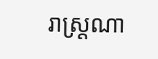រាស្ត្រណា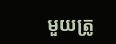មួយត្រូ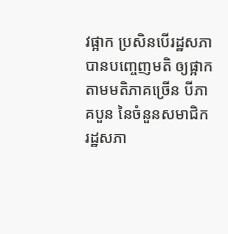វផ្អាក ប្រសិនបើរដ្ឋសភា បានបញ្ចេញមតិ ឲ្យផ្អាកតាមមតិភាគច្រើន បីភាគបួន នៃចំនួនសមាជិករដ្ឋសភា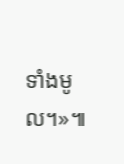ទាំងមូល។»៕